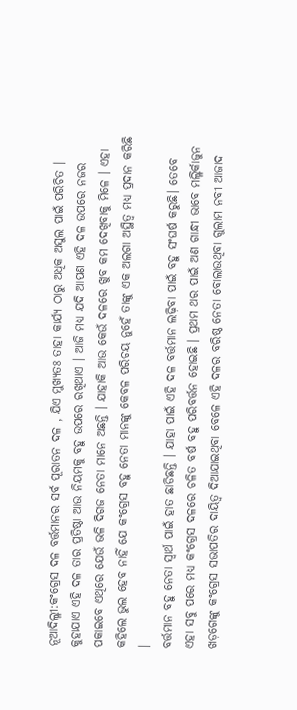ନୂଆଦିଲ୍ଳୀ:କଂଗ୍ରେସ ଦଳ ବର୍ତ୍ତମାନର ସର୍ବ ପୂରାତନ ଦଳ , ଯିଏ ମୁଖ୍ୟତଃ ତାହା କାର୍ଯ୍ୟ ଠାରୁ ଅଧିକ ଅସୁଲ ପାଇଁ ପରିଚିତ । କୁହାଯାଏ ଏହି ଦଳ ତାର ପ୍ରତିଷ୍ଠା ଆଉ ନିୟମକୁ ବହୁ ଉପରେ ରଖିଥାଏ । ଆଜି ମଧ୍ୟ ଯଦି ଆପଣ ଏହି ଦଳ ଉପରେ ନଜର ପକାଇବେ ଏଥିରେ ଯେଉଁ ଭଳି ଦିଗଜ ନେତା ମାନେ ଅଛନ୍ତି । ଯାହାକି ଆଉ କେଉଁ ଦଳରେ ଖୁବ କମ ଦେଖିବାକୁ ମିଳେ । ଏହା କହିଲେ ଭୁଲ ହେବ ନାହିଁ ଯେ କଂଗ୍ରେସ ବହୁ ନେତା ମାନଙ୍କୁ କେବଳ ପରିଚୟ ନୁହେଁ ତାଙ୍କୁ ଏକ ଅଲଗା ଅସ୍ଥିତ୍ୱ ମଧ୍ୟ ପ୍ରଦାନ କରିଛି ।
ବର୍ତ୍ତମାନ ବହୁ ନେତା ସ୍ୱାର୍ଥ ପାଇଁ ହାତ ଛାଡିଛନ୍ତି । ଯାହା ପାଇଁ ଏହି ଦଳ ବର୍ତ୍ତମାନ ଲଢ଼ିବା ପାଇଁ ବହୁ ସଂଘର୍ଷ କରୁଛି। ତେବେ ଏହା ସବୁ ପରେ ମଧ୍ୟ କଂଗ୍ରେସ ଦଳରେ ଚଳିତ ବର୍ଷ ବହୁ ପରିବର୍ତ୍ତନ ହୋଇଛି । ପ୍ରଥମ ଥର ପାଇଁ ଅଣ ଗାନ୍ଧୀ ଭାବେ ମଲ୍ଳିର୍କାଜୁନ ଖଡ଼ଗେଙ୍କୁ କଂଗ୍ରେସ ସଭାପତିର ଦାୟିତ୍ୱ ଦିଆଯାଇଥିବା ବେଳେ ଏହି ଦଳର ବରିଷ୍ଠ ନେତା ବୋଲାଉଥିବା ଗୁଲାମ ନବୀ ଆଜାଦ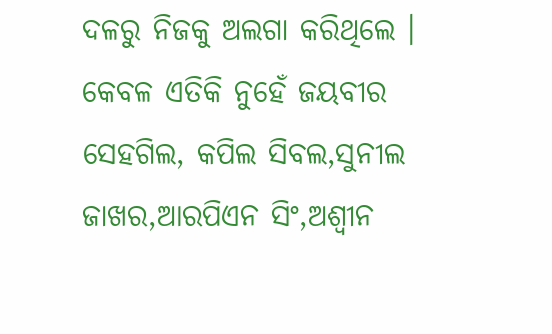ଦଳରୁ ନିଜକୁ ଅଲଗା କରିଥିଲେ । କେବଳ ଏତିକି ନୁହେଁ ଜୟବୀର ସେହଗିଲ, କପିଲ ସିବଲ,ସୁନୀଲ ଜାଖର,ଆରପିଏନ ସିଂ,ଅଶ୍ୱୀନ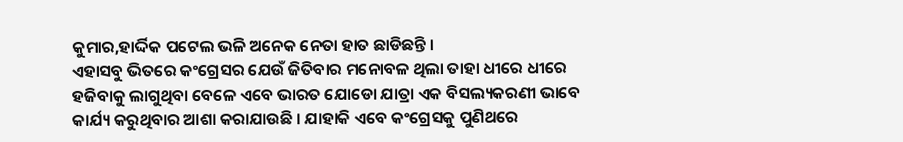କୁମାର,ହାର୍ଦ୍ଦିକ ପଟେଲ ଭଳି ଅନେକ ନେତା ହାତ ଛାଡିଛନ୍ତି ।
ଏହାସବୁ ଭିତରେ କଂଗ୍ରେସର ଯେଉଁ ଜିତିବାର ମନୋବଳ ଥିଲା ତାହା ଧୀରେ ଧୀରେ ହଜିବାକୁ ଲାଗୁଥିବା ବେଳେ ଏବେ ଭାରତ ଯୋଡୋ ଯାତ୍ରା ଏକ ବିସଲ୍ୟକରଣୀ ଭାବେ କାର୍ଯ୍ୟ କରୁଥିବାର ଆଶା କରାଯାଉଛି । ଯାହାକି ଏବେ କଂଗ୍ରେସକୁ ପୁଣିଥରେ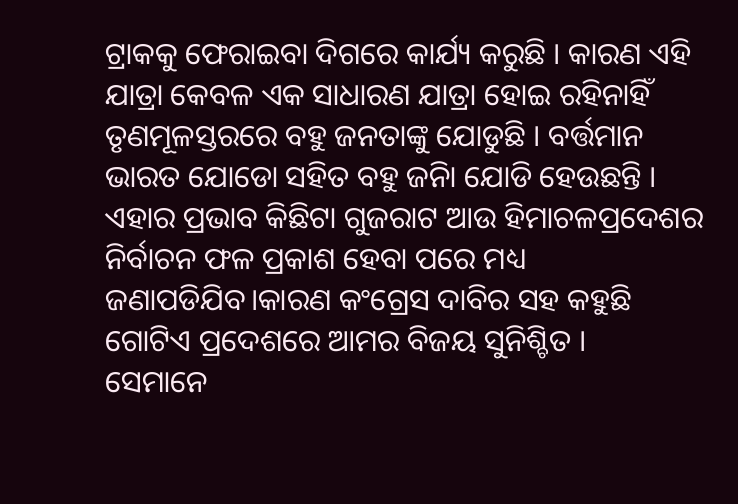ଟ୍ରାକକୁ ଫେରାଇବା ଦିଗରେ କାର୍ଯ୍ୟ କରୁଛି । କାରଣ ଏହି ଯାତ୍ରା କେବଳ ଏକ ସାଧାରଣ ଯାତ୍ରା ହୋଇ ରହିନାହିଁ ତୃଣମୂଳସ୍ତରରେ ବହୁ ଜନତାଙ୍କୁ ଯୋଡୁଛି । ବର୍ତ୍ତମାନ ଭାରତ ଯୋଡୋ ସହିତ ବହୁ ଜନିା ଯୋଡି ହେଉଛନ୍ତି । ଏହାର ପ୍ରଭାବ କିଛିଟା ଗୁଜରାଟ ଆଉ ହିମାଚଳପ୍ରଦେଶର ନିର୍ବାଚନ ଫଳ ପ୍ରକାଶ ହେବା ପରେ ମଧ୍ୟ ଜଣାପଡିଯିବ।କାରଣ କଂଗ୍ରେସ ଦାବିର ସହ କହୁଛି ଗୋଟିଏ ପ୍ରଦେଶରେ ଆମର ବିଜୟ ସୁନିଶ୍ଚିତ ।
ସେମାନେ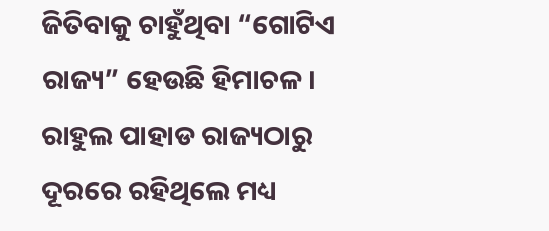ଜିତିବାକୁ ଚାହୁଁଥିବା “ଗୋଟିଏ ରାଜ୍ୟ” ହେଉଛି ହିମାଚଳ । ରାହୁଲ ପାହାଡ ରାଜ୍ୟଠାରୁ ଦୂରରେ ରହିଥିଲେ ମଧ୍ୟ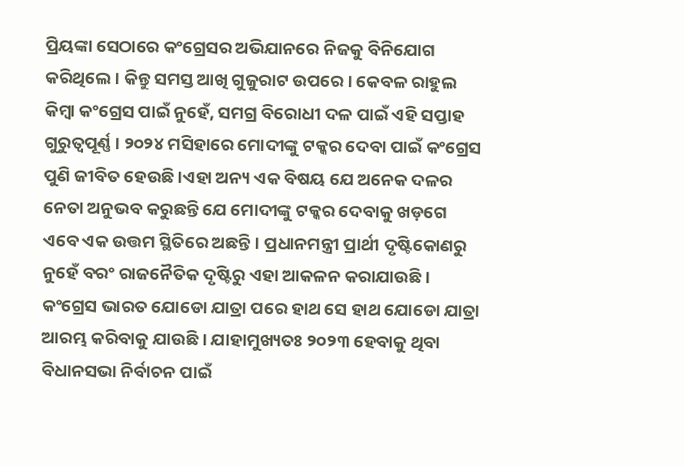ପ୍ରିୟଙ୍କା ସେଠାରେ କଂଗ୍ରେସର ଅଭିଯାନରେ ନିଜକୁ ବିନିଯୋଗ କରିଥିଲେ। କିନ୍ତୁ ସମସ୍ତ ଆଖି ଗୁଜୁରାଟ ଉପରେ। କେବଳ ରାହୁଲ କିମ୍ବା କଂଗ୍ରେସ ପାଇଁ ନୁହେଁ, ସମଗ୍ର ବିରୋଧୀ ଦଳ ପାଇଁ ଏହି ସପ୍ତାହ ଗୁରୁତ୍ୱପୂର୍ଣ୍ଣ । ୨୦୨୪ ମସିହାରେ ମୋଦୀଙ୍କୁ ଟକ୍କର ଦେବା ପାଇଁ କଂଗ୍ରେସ ପୁଣି ଜୀବିତ ହେଉଛି ।ଏହା ଅନ୍ୟ ଏକ ବିଷୟ ଯେ ଅନେକ ଦଳର ନେତା ଅନୁଭବ କରୁଛନ୍ତି ଯେ ମୋଦୀଙ୍କୁ ଟକ୍କର ଦେବାକୁ ଖଡ଼ଗେ ଏବେ ଏକ ଉତ୍ତମ ସ୍ଥିତିରେ ଅଛନ୍ତି। ପ୍ରଧାନମନ୍ତ୍ରୀ ପ୍ରାର୍ଥୀ ଦୃଷ୍ଟିକୋଣରୁ ନୁହେଁ ବରଂ ରାଜନୈତିକ ଦୃଷ୍ଟିରୁ ଏହା ଆକଳନ କରାଯାଉଛି । କଂଗ୍ରେସ ଭାରତ ଯୋଡୋ ଯାତ୍ରା ପରେ ହାଥ ସେ ହାଥ ଯୋଡୋ ଯାତ୍ରା ଆରମ୍ଭ କରିବାକୁ ଯାଉଛି । ଯାହାମୁଖ୍ୟତଃ ୨୦୨୩ ହେବାକୁ ଥିବା ବିଧାନସଭା ନିର୍ବାଚନ ପାଇଁ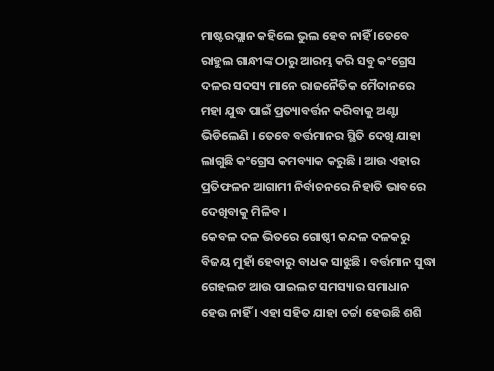ମାଷ୍ଟରପ୍ଲାନ କହିଲେ ଭୁଲ ହେବ ନାହିଁ ।ତେବେ ରାହୁଲ ଗାନ୍ଧୀଙ୍କ ଠାରୁ ଆରମ୍ଭ କରି ସବୁ କଂଗ୍ରେସ ଦଳର ସଦସ୍ୟ ମାନେ ରାଜନୈତିକ ମୈଦାନରେ ମହା ଯୁଦ୍ଧ ପାଇଁ ପ୍ରତ୍ୟାବର୍ତ୍ତନ କରିବାକୁ ଅଣ୍ଟା ଭିଡିଲେଣି । ତେବେ ବର୍ତ୍ତମାନର ସ୍ଥିତି ଦେଖି ଯାହା ଲାଗୁଛି କଂଗ୍ରେସ କମବ୍ୟାକ କରୁଛି । ଆଉ ଏହାର ପ୍ରତିଫଳନ ଆଗାମୀ ନିର୍ବାଚନରେ ନିହାତି ଭାବରେ ଦେଖିବାକୁ ମିଳିବ ।
କେବଳ ଦଳ ଭିତରେ ଗୋଷ୍ଠୀ କନ୍ଦଳ ଦଳକରୁ ବିଜୟ ମୁହାଁ ହେବାରୁ ବାଧକ ସାଝୁଛି । ବର୍ତ୍ତମାନ ସୁଦ୍ଧା ଗେହଲଟ ଆଉ ପାଇଲଟ ସମସ୍ୟାର ସମାଧାନ ହେଉ ନାହିଁ । ଏହା ସହିତ ଯାହା ଚର୍ଚ୍ଚା ହେଉଛି ଶଶି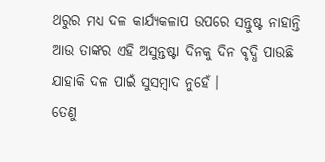ଥରୁର ମଧ୍ୟ ଦଳ କାର୍ଯ୍ୟକଳାପ ଉପରେ ସନ୍ତୁଷ୍ଟ ନାହାନ୍ତି ଆଉ ତାଙ୍କର ଏହି ଅସୁନ୍ତଷ୍ଟା ଦିନକୁ ଦିନ ବୃଦ୍ଧି ପାଉଛି ଯାହାକି ଦଳ ପାଇଁ ସୁସମ୍ବାଦ ନୁହେଁ ।
ତେଣୁ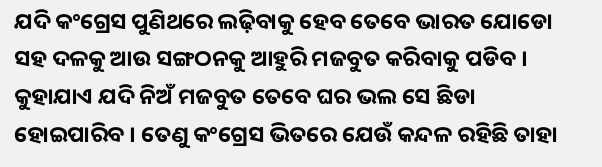ଯଦି କଂଗ୍ରେସ ପୁଣିଥରେ ଲଢ଼ିବାକୁ ହେବ ତେବେ ଭାରତ ଯୋଡୋ ସହ ଦଳକୁ ଆଉ ସଙ୍ଗଠନକୁ ଆହୁରି ମଜବୁତ କରିବାକୁ ପଡିବ । କୁହାଯାଏ ଯଦି ନିଅଁ ମଜବୁତ ତେବେ ଘର ଭଲ ସେ ଛିଡା ହୋଇପାରିବ । ତେଣୁ କଂଗ୍ରେସ ଭିତରେ ଯେଉଁ କନ୍ଦଳ ରହିଛି ତାହା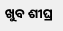ଖୁବ ଶୀଘ୍ର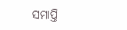ସମାପ୍ତି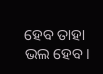ହେବ ତାହା ଭଲ ହେବ।